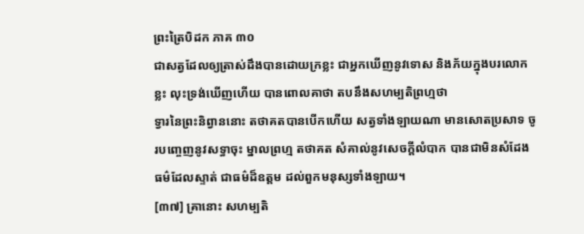ព្រះត្រៃបិដក ភាគ ៣០
ជាសត្វដែលឲ្យត្រាស់ដឹងបានដោយក្រខ្លះ ជាអ្នកឃើញនូវទោស និងភ័យក្នុងបរលោកខ្លះ លុះទ្រង់ឃើញហើយ បានពោលគាថា តបនឹងសហម្បតិព្រហ្មថា
ទ្វារនៃព្រះនិព្វាននោះ តថាគតបានបើកហើយ សត្វទាំងឡាយណា មានសោតប្រសាទ ចូរបញ្ចេញនូវសទ្ធាចុះ ម្នាលព្រហ្ម តថាគត សំគាល់នូវសេចក្តីលំបាក បានជាមិនសំដែងធម៌ដែលស្ទាត់ ជាធម៌ដ៏ឧត្តម ដល់ពួកមនុស្សទាំងឡាយ។
[៣៧] គ្រានោះ សហម្បតិ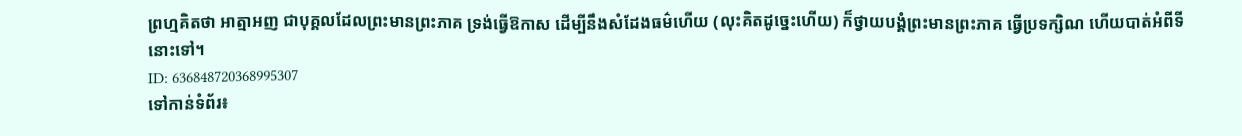ព្រហ្មគិតថា អាត្មាអញ ជាបុគ្គលដែលព្រះមានព្រះភាគ ទ្រង់ធ្វើឱកាស ដើម្បីនឹងសំដែងធម៌ហើយ (លុះគិតដូច្នេះហើយ) ក៏ថ្វាយបង្គំព្រះមានព្រះភាគ ធ្វើប្រទក្សិណ ហើយបាត់អំពីទីនោះទៅ។
ID: 636848720368995307
ទៅកាន់ទំព័រ៖